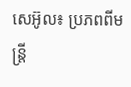សេអ៊ូល៖ ប្រភពពីមន្ត្រី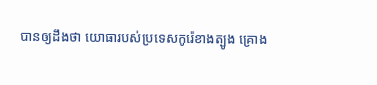បានឲ្យដឹងថា យោធារបស់ប្រទេសកូរ៉េខាងត្បូង គ្រោង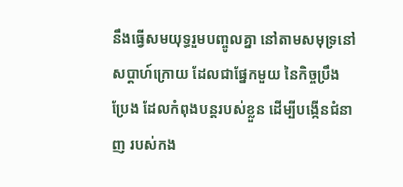នឹងធ្វើសមយុទ្ធរួមបញ្ចូលគ្នា នៅតាមសមុទ្រនៅសប្តាហ៍ក្រោយ ដែលជាផ្នែកមួយ នៃកិច្ចប្រឹងប្រែង ដែលកំពុងបន្តរបស់ខ្លួន ដើម្បីបង្កើនជំនាញ របស់កង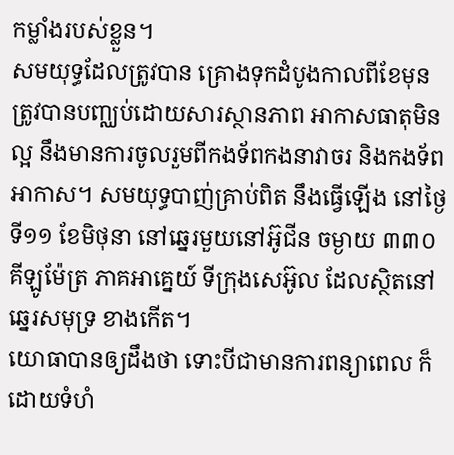កម្លាំងរបស់ខ្លួន។
សមយុទ្ធដែលត្រូវបាន គ្រោងទុកដំបូងកាលពីខែមុន ត្រូវបានបញ្ឈប់ដោយសារស្ថានភាព អាកាសធាតុមិនល្អ នឹងមានការចូលរួមពីកងទ័ពកងនាវាចរ និងកងទ័ពអាកាស។ សមយុទ្ធបាញ់គ្រាប់ពិត នឹងធ្វើឡើង នៅថ្ងៃទី១១ ខែមិថុនា នៅឆ្នេរមួយនៅអ៊ូជីន ចម្ងាយ ៣៣០ គីឡូម៉ែត្រ ភាគអាគ្នេយ៍ ទីក្រុងសេអ៊ូល ដែលស្ថិតនៅឆ្នេរសមុទ្រ ខាងកើត។
យោធាបានឲ្យដឹងថា ទោះបីជាមានការពន្យាពេល ក៏ដោយទំហំ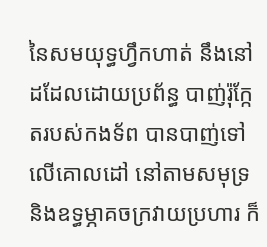នៃសមយុទ្ធហ្វឹកហាត់ នឹងនៅដដែលដោយប្រព័ន្ធ បាញ់រ៉ុក្កែតរបស់កងទ័ព បានបាញ់ទៅលើគោលដៅ នៅតាមសមុទ្រ និងឧទ្ធម្ភាគចក្រវាយប្រហារ ក៏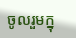ចូលរួមក្នុ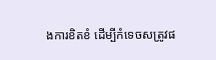ងការខិតខំ ដើម្បីកំទេចសត្រូវផ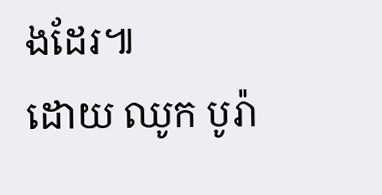ងដែរ៕
ដោយ ឈូក បូរ៉ា